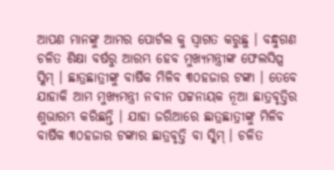ଆପଣ ମାନଙ୍କୁ ଆମର ପୋର୍ଟଲ କୁ ସ୍ୱାଗତ କରୁଛୁ । ବନ୍ଧୁଗଣ ଚଳିତ ଶିକ୍ଷା ବର୍ଷରୁ ଆରମ୍ଭ ହେବ ମୁଖ୍ୟମନ୍ତ୍ରୀଙ୍କ ଫେଲସିପ୍ସ ସ୍କିମ୍ । ଛାତ୍ରଛାତ୍ରୀଙ୍କୁ ବାର୍ଷିକ ମିଳିବ ୩୦ହଜାର ଟଙ୍କା । ତେବେ ଯାହାକି ଆମ ମୁଖ୍ୟମନ୍ତ୍ରୀ ନବୀନ ପଟ୍ଟନାୟକ ନୂଆ ଛାତ୍ରବୃତ୍ତିର ଶୁଭାରମ୍ଭ କରିଛନ୍ତି । ଯାହା ଜରିଆରେ ଛାତ୍ରଛାତ୍ରୀଙ୍କୁ ମିଳିବ ବାର୍ଷିକ ୩୦ହଜାର ଟଙ୍କାର ଛାତ୍ରବୃତ୍ତି ବା ସ୍କିମ୍ । ଚଳିତ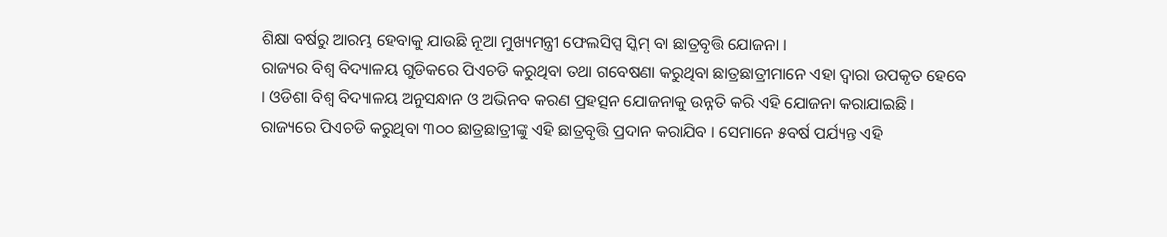ଶିକ୍ଷା ବର୍ଷରୁ ଆରମ୍ଭ ହେବାକୁ ଯାଉଛି ନୂଆ ମୁଖ୍ୟମନ୍ତ୍ରୀ ଫେଲସିପ୍ସ ସ୍କିମ୍ ବା ଛାତ୍ରବୃତ୍ତି ଯୋଜନା ।
ରାଜ୍ୟର ବିଶ୍ୱ ବିଦ୍ୟାଳୟ ଗୁଡିକରେ ପିଏଚଡି କରୁଥିବା ତଥା ଗବେଷଣା କରୁଥିବା ଛାତ୍ରଛାତ୍ରୀମାନେ ଏହା ଦ୍ୱାରା ଉପକୃତ ହେବେ । ଓଡିଶା ବିଶ୍ୱ ବିଦ୍ୟାଳୟ ଅନୁସନ୍ଧାନ ଓ ଅଭିନବ କରଣ ପ୍ରହତ୍ସନ ଯୋଜନାକୁ ଉନ୍ନତି କରି ଏହି ଯୋଜନା କରାଯାଇଛି । ରାଜ୍ୟରେ ପିଏଚଡି କରୁଥିବା ୩୦୦ ଛାତ୍ରଛାତ୍ରୀଙ୍କୁ ଏହି ଛାତ୍ରବୃତ୍ତି ପ୍ରଦାନ କରାଯିବ । ସେମାନେ ୫ବର୍ଷ ପର୍ଯ୍ୟନ୍ତ ଏହି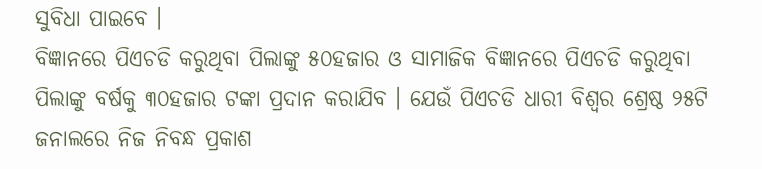ସୁବିଧା ପାଇବେ ।
ବିଜ୍ଞାନରେ ପିଏଚଡି କରୁଥିବା ପିଲାଙ୍କୁ ୫୦ହଜାର ଓ ସାମାଜିକ ବିଜ୍ଞାନରେ ପିଏଚଡି କରୁଥିବା ପିଲାଙ୍କୁ ବର୍ଷକୁ ୩୦ହଜାର ଟଙ୍କା ପ୍ରଦାନ କରାଯିବ । ଯେଉଁ ପିଏଚଡି ଧାରୀ ବିଶ୍ୱର ଶ୍ରେଷ୍ଠ ୨୫ଟି ଜନାଲରେ ନିଜ ନିବନ୍ଧ ପ୍ରକାଶ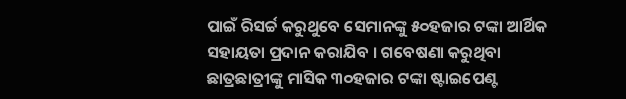ପାଇଁ ରିସର୍ଚ୍ଚ କରୁଥୁବେ ସେମାନଙ୍କୁ ୫୦ହଜାର ଟଙ୍କା ଆର୍ଥିକ ସହାୟତା ପ୍ରଦାନ କରାଯିବ । ଗବେଷଣା କରୁଥିବା ଛାତ୍ରଛାତ୍ରୀଙ୍କୁ ମାସିକ ୩୦ହଜାର ଟଙ୍କା ଷ୍ଟାଇପେଣ୍ଟ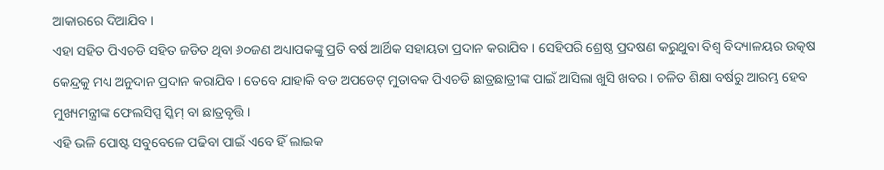ଆକାରରେ ଦିଆଯିବ ।
ଏହା ସହିତ ପିଏଚଡି ସହିତ ଜଡିତ ଥିବା ୬୦ଜଣ ଅଧ୍ୟାପକଙ୍କୁ ପ୍ରତି ବର୍ଷ ଆର୍ଥିକ ସହାୟତା ପ୍ରଦାନ କରାଯିବ । ସେହିପରି ଶ୍ରେଷ୍ଠ ପ୍ରଦଷଣ କରୁଥୁବା ବିଶ୍ୱ ବିଦ୍ୟାଳୟର ଉତ୍କଷ କେନ୍ଦ୍ରକୁ ମଧ୍ୟ ଅନୁଦାନ ପ୍ରଦାନ କରାଯିବ । ତେବେ ଯାହାକି ବଡ ଅପଡେଟ୍ ମୁତାବକ ପିଏଚଡି ଛାତ୍ରଛାତ୍ରୀଙ୍କ ପାଇଁ ଆସିଲା ଖୁସି ଖବର । ଚଳିତ ଶିକ୍ଷା ବର୍ଷରୁ ଆରମ୍ଭ ହେବ ମୁଖ୍ୟମନ୍ତ୍ରୀଙ୍କ ଫେଲସିପ୍ସ ସ୍କିମ୍ ବା ଛାତ୍ରବୃତ୍ତି ।
ଏହି ଭଳି ପୋଷ୍ଟ ସବୁବେଳେ ପଢିବା ପାଇଁ ଏବେ ହିଁ ଲାଇକ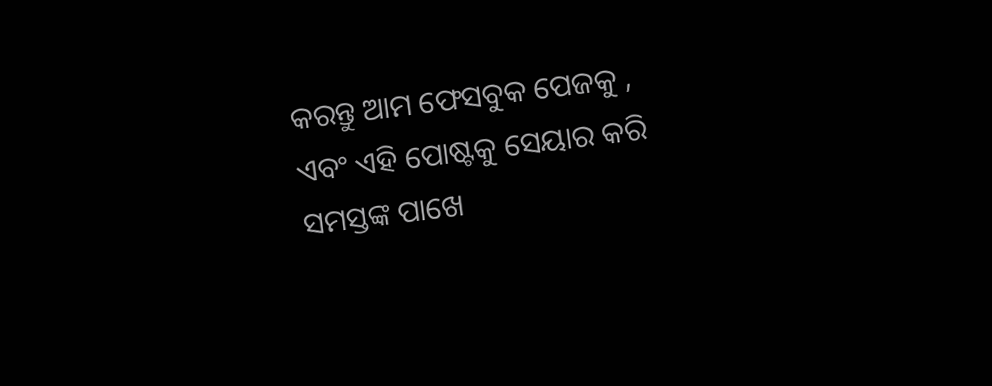କରନ୍ତୁ ଆମ ଫେସବୁକ ପେଜକୁ , ଏବଂ ଏହି ପୋଷ୍ଟକୁ ସେୟାର କରି ସମସ୍ତଙ୍କ ପାଖେ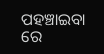ପହଞ୍ଚାଇବା ରେ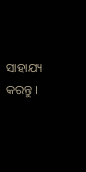ସାହାଯ୍ୟ କରନ୍ତୁ ।